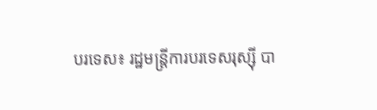បរទេស៖ រដ្ឋមន្ត្រីការបរទេសរុស្ស៊ី បា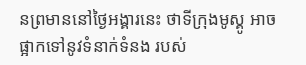នព្រមាននៅថ្ងៃអង្គារនេះ ថាទីក្រុងមូស្គូ អាចផ្អាកទៅនូវទំនាក់ទំនង របស់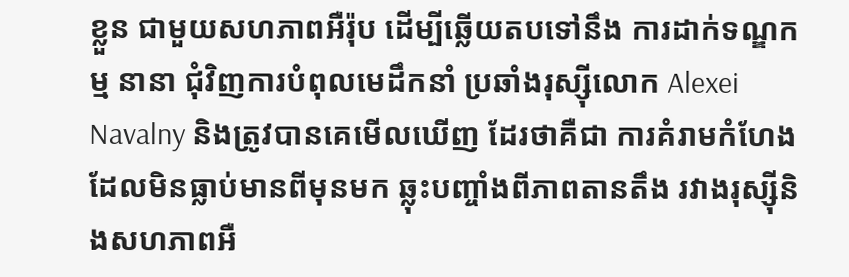ខ្លួន ជាមួយសហភាពអឺរ៉ុប ដើម្បីឆ្លើយតបទៅនឹង ការដាក់ទណ្ឌកម្ម នានា ជុំវិញការបំពុលមេដឹកនាំ ប្រឆាំងរុស្ស៊ីលោក Alexei Navalny និងត្រូវបានគេមើលឃើញ ដែរថាគឺជា ការគំរាមកំហែង ដែលមិនធ្លាប់មានពីមុនមក ឆ្លុះបញ្ចាំងពីភាពតានតឹង រវាងរុស្ស៊ីនិងសហភាពអឺ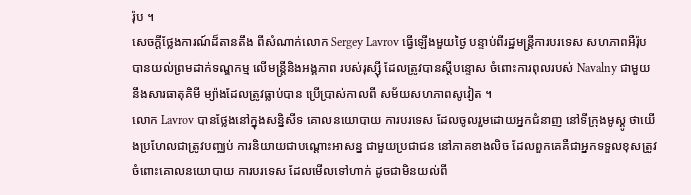រ៉ុប ។
សេចក្តីថ្លែងការណ៍ដ៏តានតឹង ពីសំណាក់លោក Sergey Lavrov ធ្វើឡើងមួយថ្ងៃ បន្ទាប់ពីរដ្ឋមន្រ្តីការបរទេស សហភាពអឺរ៉ុប បានយល់ព្រមដាក់ទណ្ឌកម្ម លើមន្ត្រីនិងអង្គភាព របស់រុស្ស៊ី ដែលត្រូវបានស្តីបន្ទោស ចំពោះការពុលរបស់ Navalny ជាមួយនឹងសារធាតុគិមី ម្យ៉ាងដែលត្រូវធ្លាប់បាន ប្រើប្រាស់កាលពី សម័យសហភាពសូវៀត ។
លោក Lavrov បានថ្លែងនៅក្នុងសន្និសីទ គោលនយោបាយ ការបរទេស ដែលចូលរួមដោយអ្នកជំនាញ នៅទីក្រុងមូស្គូ ថាយើងប្រហែលជាត្រូវបញ្ឈប់ ការនិយាយជាបណ្តោះអាសន្ន ជាមួយប្រជាជន នៅភាគខាងលិច ដែលពួកគេគឺជាអ្នកទទួលខុសត្រូវ ចំពោះគោលនយោបាយ ការបរទេស ដែលមើលទៅហាក់ ដូចជាមិនយល់ពី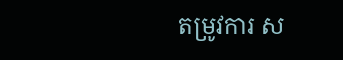តម្រូវការ ស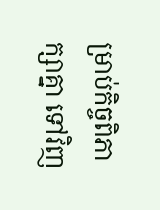ម្រាប់កិច្ចពិភាក្សាគ្នា ទៅវិញ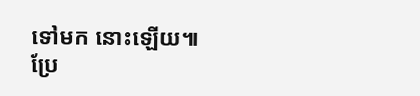ទៅមក នោះឡើយ៕
ប្រែ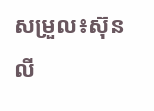សម្រួល៖ស៊ុនលី